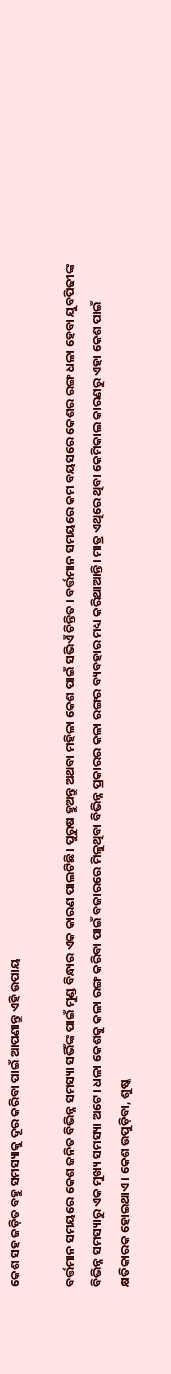କେଶ ସହ ଜଡ଼ିତ ବହୁ ସମସ୍ୟାକୁ ଦୂର କରିବା ପାଇଁ ଆପଣାନ୍ତୁ ଏହି ଉପାୟ

ବର୍ତ୍ତମାନ ସମୟରେ କେଶ ଜନିତ ବିଭିନ୍ନ ସମସ୍ୟା ସଭିଁଙ୍କ ପାଇଁ ମୁଣ୍ଡ ବିନ୍ଧାର ଏକ କାରଣ ପାଲଟିଛି। ପୁରୁଷ ହୁଅନ୍ତୁ ଅଥବା ମହିଳା କେଶ ପାଇଁ ସଭିଏଁ ଚିନ୍ତିତ । ବର୍ତ୍ତମାନ ସମୟରେ କମ ବୟସରେ କେଶର ରଙ୍ଗ ଧଳା ହେବା ଯୁବପିଢୀଙ୍କ ବିଭିନ୍ନ ସମସ୍ୟାରୁ ଏକ ମୁଖ୍ୟ ସମସ୍ୟା ଅଟେ। ଧଳା କେଶକୁ କଳା ରଙ୍ଗ କରିବା ପାଇଁ ବଜାରରେ ମିଳୁଥିବା ବିଭିନ୍ନ ପ୍ରକାରର କଳା ରଙ୍ଗର ବ୍ୟବହାର ମଧ୍ୟ କରିଥାଆନ୍ତି। ମାତ୍ର ଏଥିରେ ଥିବା କେମିକାଲ କାରଣରୁ ଏହା କେଶ ପାଇଁ କ୍ଷତିକାରକ ହୋଇଥାଏ। କେଶ ଉପୁଡ଼ିବା, ଶୁଷ୍କ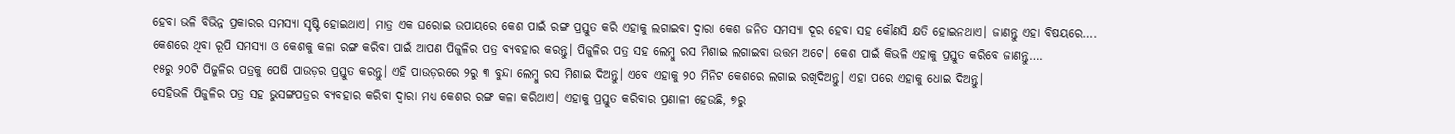ହେବା ଭଳି ବିଭିନ୍ନ ପ୍ରକାରର ସମସ୍ୟା ସୃଷ୍ଟି ହୋଇଥାଏ। ମାତ୍ର ଏକ ଘରୋଇ ଉପାୟରେ କେଶ ପାଇଁ ରଙ୍ଗ ପ୍ରସ୍ତୁତ କରି ଏହାକୁ ଲଗାଇବା ଦ୍ୱାରା କେଶ ଜନିତ ସମସ୍ୟା ଦୂର ହେବା ସହ କୌଣସି କ୍ଷତି ହୋଇନଥାଏ। ଜାଣନ୍ତୁ ଏହା ବିଷୟରେ….
କେଶରେ ଥିବା ରୂପି ସମସ୍ୟା ଓ କେଶକୁ କଳା ରଙ୍ଗ କରିବା ପାଇଁ ଆପଣ ପିଜୁଳିର ପତ୍ର ବ୍ୟବହାର କରନ୍ତୁ। ପିଜୁଳିର ପତ୍ର ସହ ଲେମ୍ବୁ ରସ ମିଶାଇ ଲଗାଇବା ଉତ୍ତମ ଅଟେ। କେଶ ପାଇଁ କିଭଳି ଏହାକୁ ପ୍ରସ୍ତୁତ କରିବେ ଜାଣନ୍ତୁ….
୧୫ରୁ ୨୦ଟି ପିଜୁଳିର ପତ୍ରକୁ ପେଷି ପାଉଡ଼ର ପ୍ରସ୍ତୁତ କରନ୍ତୁ। ଏହି ପାଉଡ଼ରରେ ୨ରୁ ୩ ବୁନ୍ଦା ଲେମ୍ବୁ ରସ ମିଶାଇ ଦିଅନ୍ତୁ। ଏବେ ଏହାକୁ ୨୦ ମିନିଟ କେଶରେ ଲଗାଇ ରଖିଦିଅନ୍ତୁ। ଏହା ପରେ ଏହାକୁ ଧୋଇ ଦିଅନ୍ତୁ।
ସେହିଭଳି ପିଜୁଳିର ପତ୍ର ସହ ଭୁସଙ୍ଗପତ୍ରର ବ୍ୟବହାର କରିବା ଦ୍ୱାରା ମଧ୍ୟ କେଶର ରଙ୍ଗ କଳା କରିଥାଏ। ଏହାକୁ ପ୍ରସ୍ତୁତ କରିବାର ପ୍ରଣାଳୀ ହେଉଛି, ୭ରୁ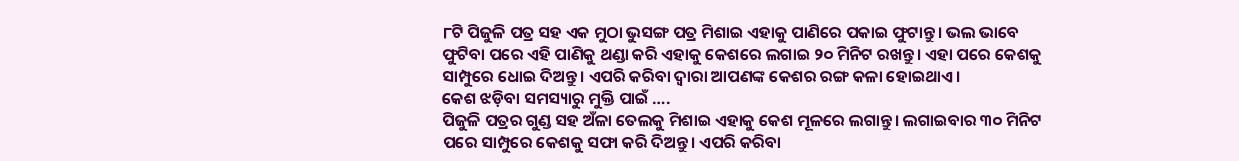୮ଟି ପିଜୁଳି ପତ୍ର ସହ ଏକ ମୁଠା ଭୁସଙ୍ଗ ପତ୍ର ମିଶାଇ ଏହାକୁ ପାଣିରେ ପକାଇ ଫୁଟାନ୍ତୁ। ଭଲ ଭାବେ ଫୁଟିବା ପରେ ଏହି ପାଣିକୁ ଥଣ୍ଡା କରି ଏହାକୁ କେଶରେ ଲଗାଇ ୨୦ ମିନିଟ ରଖନ୍ତୁ। ଏହା ପରେ କେଶକୁ ସାମ୍ପୁରେ ଧୋଇ ଦିଅନ୍ତୁ। ଏପରି କରିବା ଦ୍ୱାରା ଆପଣଙ୍କ କେଶର ରଙ୍ଗ କଳା ହୋଇଥାଏ।
କେଶ ଝଡ଼ିବା ସମସ୍ୟାରୁ ମୁକ୍ତି ପାଇଁ ….
ପିଜୁଳି ପତ୍ରର ଗୁଣ୍ଡ ସହ ଅଁଳା ତେଲକୁ ମିଶାଇ ଏହାକୁ କେଶ ମୂଳରେ ଲଗାନ୍ତୁ। ଲଗାଇବାର ୩୦ ମିନିଟ ପରେ ସାମ୍ପୁରେ କେଶକୁ ସଫା କରି ଦିଅନ୍ତୁ। ଏପରି କରିବା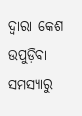ଦ୍ୱାରା କେଶ ଉପୁଡ଼ିବା ସମସ୍ୟାରୁ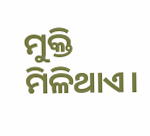ମୁକ୍ତି ମିଳିଥାଏ।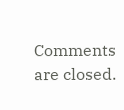Comments are closed.